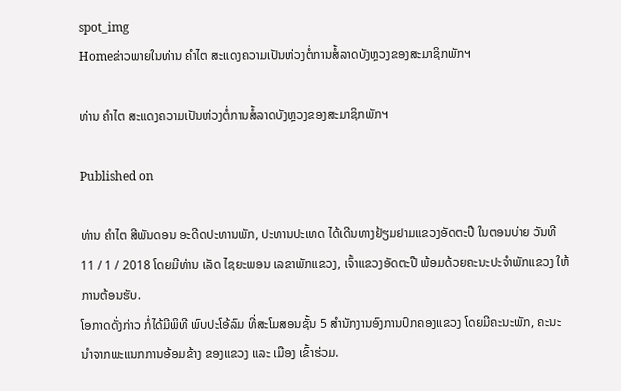spot_img
Homeຂ່າວພາຍໃນທ່ານ ຄໍາໄຕ ສະແດງຄວາມເປັນຫ່ວງຕໍ່ການສໍ້ລາດບັງຫຼວງຂອງສະມາຊິກພັກຯ

ທ່ານ ຄໍາໄຕ ສະແດງຄວາມເປັນຫ່ວງຕໍ່ການສໍ້ລາດບັງຫຼວງຂອງສະມາຊິກພັກຯ

Published on

ທ່ານ ຄຳໄຕ ສີພັນດອນ ອະດີດປະທານພັກ, ປະທານປະເທດ ໄດ້ເດີນທາງຢ້ຽມຢາມແຂວງອັດຕະປື ໃນຕອນບ່າຍ ວັນທີ 11 / 1 / 2018 ໂດຍມີທ່ານ ເລັດ ໄຊຍະພອນ ເລຂາພັກແຂວງ, ເຈົ້າແຂວງອັດຕະປື ພ້ອມດ້ວຍຄະນະປະຈຳພັກແຂວງ ໃຫ້ການຕ້ອນຮັບ.
ໂອກາດດັ່ງກ່າວ ກໍ່ໄດ້ມີພິທີ ພົບປະໂອ້ລົມ ທີ່ສະໂມສອນຊັ້ນ 5 ສຳນັກງານອົງການປົກຄອງແຂວງ ໂດຍມີຄະນະພັກ, ຄະນະ ນຳຈາກພະແນກການອ້ອມຂ້າງ ຂອງແຂວງ ແລະ ເມືອງ ເຂົ້າຮ່ວມ.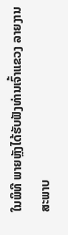ໃນພິທີ ພາຍຫຼັງໄດ້ຮັບຟັງທ່ານເຈົ້າແຂວງ ລາຍງານ ສະພາບ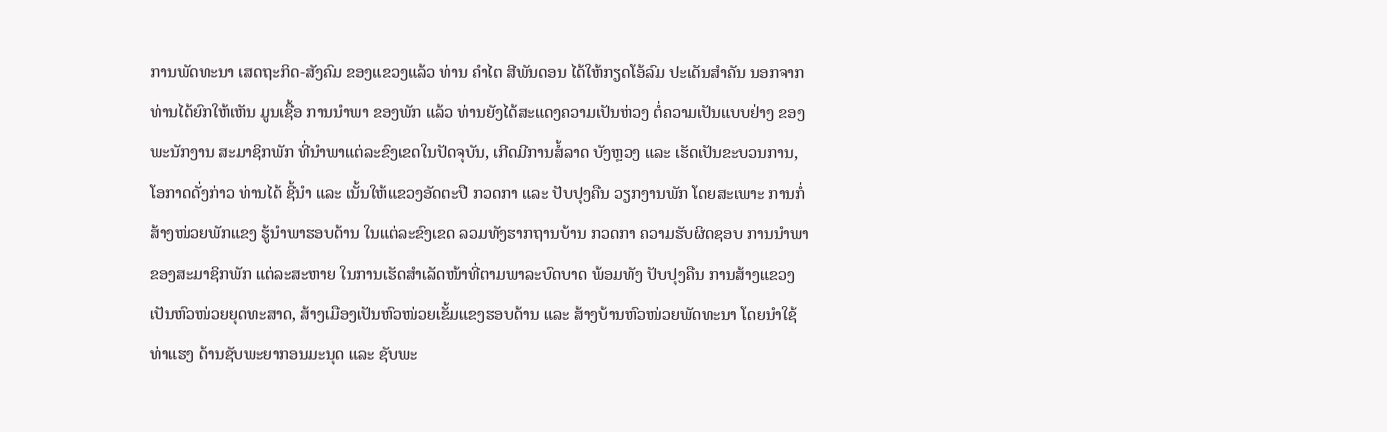ການພັດທະນາ ເສດຖະກິດ-ສັງຄົມ ຂອງແຂວງແລ້ວ ທ່ານ ຄຳໄຕ ສີພັນດອນ ໄດ້ໃຫ້ກຽດໂອ້ລົມ ປະເດັນສຳຄັນ ນອກຈາກທ່ານໄດ້ຍົກໃຫ້ເຫັນ ມູນເຊື້ອ ການນຳພາ ຂອງພັກ ແລ້ວ ທ່ານຍັງໄດ້ສະແດງຄວາມເປັນຫ່ວງ ຕໍ່ຄວາມເປັນແບບຢ່າງ ຂອງພະນັກງານ ສະມາຊິກພັກ ທີ່ນຳພາແຕ່ລະຂົງເຂດໃນປັດຈຸບັນ, ເກີດມີການສໍ້ລາດ ບັງຫຼວງ ແລະ ເຮັດເປັນຂະບວນການ, ໂອກາດດັ່ງກ່າວ ທ່ານໄດ້ ຊີ້ນຳ ແລະ ເນັ້ນໃຫ້ແຂວງອັດຕະປື ກວດກາ ແລະ ປັບປຸງຄືນ ວຽກງານພັກ ໂດຍສະເພາະ ການກໍ່ສ້າງໜ່ວຍພັກແຂງ ຮູ້ນໍາພາຮອບດ້ານ ໃນແຕ່ລະຂົງເຂດ ລວມທັງຮາກຖານບ້ານ ກວດກາ ຄວາມຮັບຜິດຊອບ ການນຳພາ ຂອງສະມາຊິກພັກ ແຕ່ລະສະຫາຍ ໃນການເຮັດສຳເລັດໜ້າທີ່ຕາມພາລະບົດບາດ ພ້ອມທັງ ປັບປຸງຄືນ ການສ້າງແຂວງ ເປັນຫົວໜ່ວຍຍຸດທະສາດ, ສ້າງເມືອງເປັນຫົວໜ່ວຍເຂັ້ມແຂງຮອບດ້ານ ແລະ ສ້າງບ້ານຫົວໜ່ວຍພັດທະນາ ໂດຍນຳໃຊ້ທ່າແຮງ ດ້ານຊັບພະຍາກອນມະນຸດ ແລະ ຊັບພະ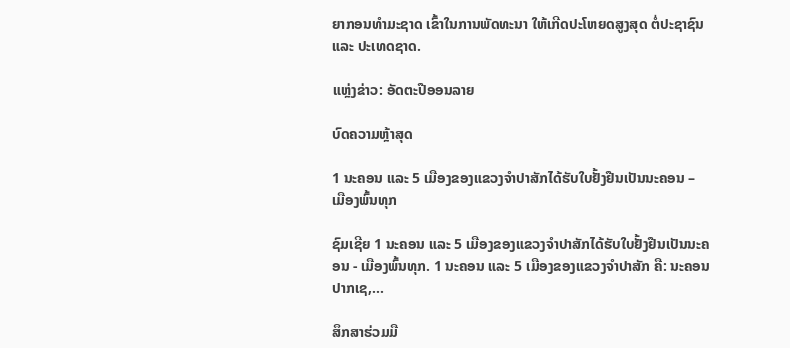ຍາກອນທຳມະຊາດ ເຂົ້າໃນການພັດທະນາ ໃຫ້ເກີດປະໂຫຍດສູງສຸດ ຕໍ່ປະຊາຊົນ ແລະ ປະເທດຊາດ.

ແຫຼ່ງຂ່າວ: ອັດຕະປືອອນລາຍ

ບົດຄວາມຫຼ້າສຸດ

1 ນະຄອນ ແລະ 5 ເມືອງຂອງແຂວງຈໍາປາສັກໄດ້ຮັບໃບຢັ້ງຢືນເປັນນະຄອນ – ເມືອງພົ້ນທຸກ

ຊົມເຊີຍ 1 ນະຄອນ ແລະ 5 ເມືອງຂອງແຂວງຈຳປາສັກໄດ້ຮັບໃບຢັ້ງຢືນເປັນນະຄອນ - ເມືອງພົ້ນທຸກ. 1 ນະຄອນ ແລະ 5 ເມືອງຂອງແຂວງຈໍາປາສັກ ຄື: ນະຄອນປາກເຊ,...

ສຶກສາຮ່ວມມື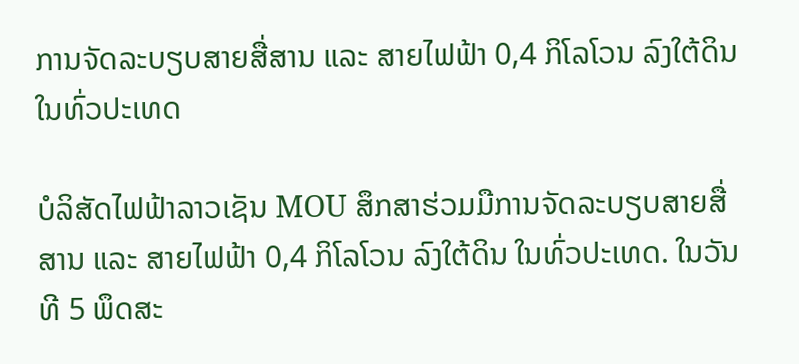ການຈັດລະບຽບສາຍສື່ສານ ແລະ ສາຍໄຟຟ້າ 0,4 ກິໂລໂວນ ລົງໃຕ້ດິນ ໃນທົ່ວປະເທດ

ບໍລິສັດໄຟຟ້າລາວເຊັນ MOU ສຶກສາຮ່ວມມືການຈັດລະບຽບສາຍສື່ສານ ແລະ ສາຍໄຟຟ້າ 0,4 ກິໂລໂວນ ລົງໃຕ້ດິນ ໃນທົ່ວປະເທດ. ໃນວັນທີ 5 ພຶດສະ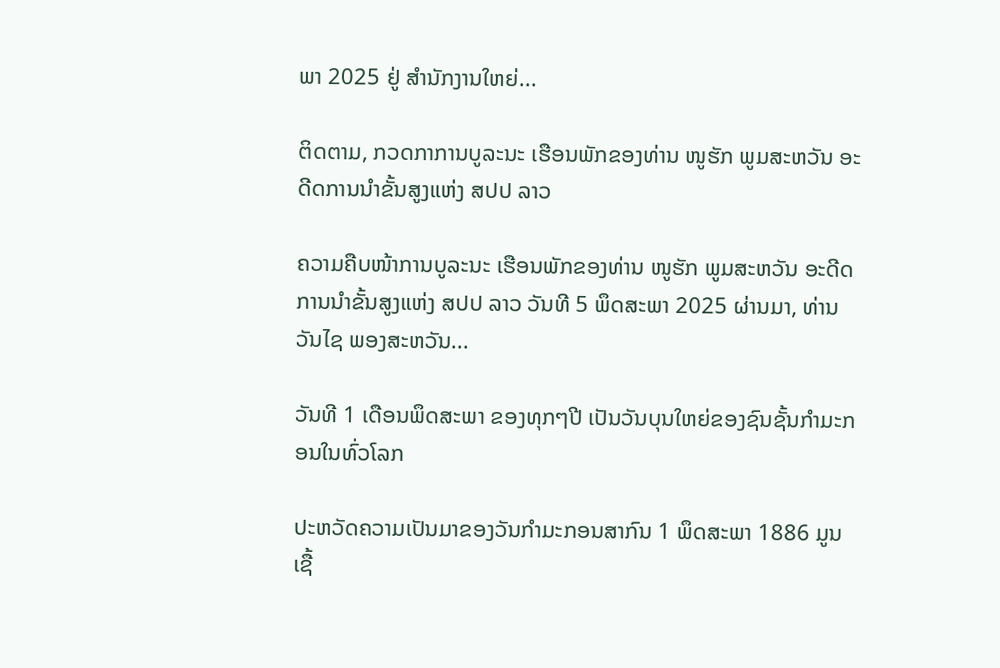ພາ 2025 ຢູ່ ສໍານັກງານໃຫຍ່...

ຕິດຕາມ, ກວດກາການບູລະນະ ເຮືອນພັກຂອງທ່ານ ໜູຮັກ ພູມສະຫວັນ ອະດີດການນໍາຂັ້ນສູງແຫ່ງ ສປປ ລາວ

ຄວາມຄືບໜ້າການບູລະນະ ເຮືອນພັກຂອງທ່ານ ໜູຮັກ ພູມສະຫວັນ ອະດີດການນໍາຂັ້ນສູງແຫ່ງ ສປປ ລາວ ວັນທີ 5 ພຶດສະພາ 2025 ຜ່ານມາ, ທ່ານ ວັນໄຊ ພອງສະຫວັນ...

ວັນທີ 1 ເດືອນພຶດສະພາ ຂອງທຸກໆປີ ເປັນວັນບຸນໃຫຍ່ຂອງຊົນຊັ້ນກຳມະກອນໃນທົ່ວໂລກ

ປະຫວັດຄວາມເປັນມາຂອງວັນກຳມະກອນສາກົນ 1 ພຶດສະພາ 1886 ມູນເຊື້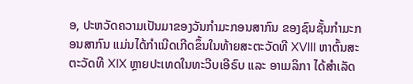ອ, ປະຫວັດຄວາມເປັນມາຂອງວັນກໍາມະກອນສາກົນ ຂອງຊົນຊັ້ນກຳມະກອນສາກົນ ແມ່ນໄດ້ກໍາເນີດເກີດຂຶ້ນໃນທ້າຍສະຕະວັດທີ XVIII ຫາຕົ້ນສະຕະວັດທີ XIX ຫຼາຍປະເທດໃນທະວີບເອີຣົບ ແລະ ອາເມລິກາ ໄດ້ສຳເລັດ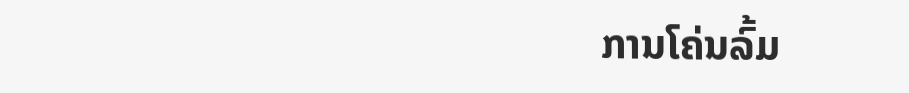ການໂຄ່ນລົ້ມ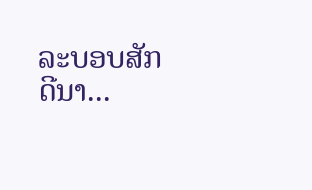ລະບອບສັກດີນາ...